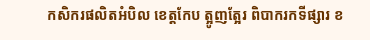កសិករផលិតអំបិល ខេត្តកែប ត្អូញត្អែរ ពិបាករកទីផ្សារ ខ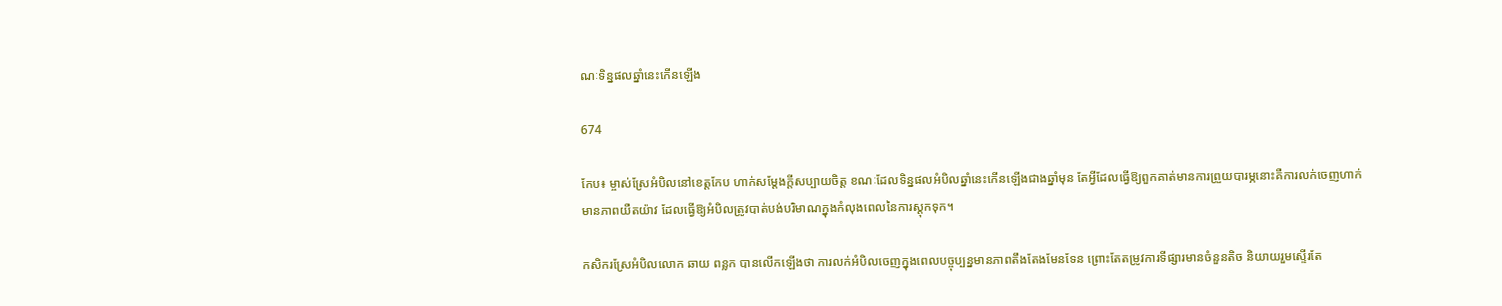ណៈទិន្នផលឆ្នាំនេះកើនឡើង

674

កែប៖ ម្ចាស់ស្រែអំបិលនៅខេត្តកែប ហាក់សម្តែងក្តីសប្បាយចិត្ត ខណៈដែលទិន្នផលអំបិលឆ្នាំនេះកើនឡើងជាងឆ្នាំមុន តែអ្វីដែលធ្វើឱ្យពួកគាត់មានការព្រួយបារម្ភនោះគឺការលក់ចេញហាក់មានភាពយឺតយ៉ាវ ដែលធ្វើឱ្យអំបិលត្រូវបាត់បង់បរិមាណក្នុងកំលុងពេលនៃការស្តុកទុក។

កសិករស្រែអំបិលលោក ឆាយ ពន្លក បានលើកឡើងថា ការលក់អំបិលចេញក្នុងពេលបច្ចុប្បន្នមានភាពតឹងតែងមែនទែន ព្រោះតែតម្រូវការទីផ្សារមានចំនួនតិច និយាយរួមស្ទើរតែ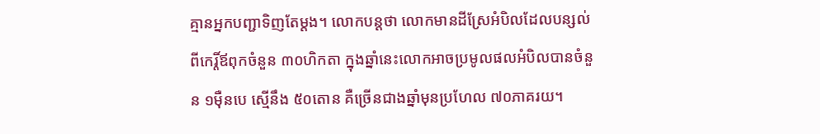គ្មានអ្នកបញ្ជាទិញតែម្តង។ លោកបន្តថា លោកមានដីស្រែអំបិលដែលបន្សល់ពីកេរ្តិ៍ឪពុកចំនួន ៣០ហិកតា ក្នុងឆ្នាំនេះលោកអាចប្រមូលផលអំបិលបានចំនួន ១ម៉ឺនបេ ស្មើនឹង ៥០តោន គឺច្រើនជាងឆ្នាំមុនប្រហែល ៧០ភាគរយ។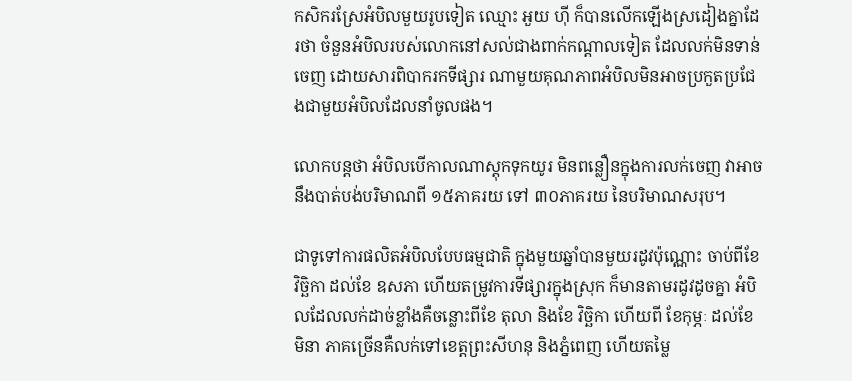កសិករស្រែអំបិលមួយរូបទៀត ឈ្មោះ អួយ ហ៊ី ក៏បានលើកឡើងស្រដៀងគ្នាដែរថា ចំនួនអំបិលរបស់លោកនៅសល់ជាងពាក់កណ្តាលទៀត ដែលលក់មិនទាន់ចេញ ដោយសារពិបាករកទីផ្សារ ណាមួយគុណភាពអំបិលមិនអាចប្រកួតប្រជែងជាមួយអំបិលដែលនាំចូលផង។

លោកបន្តថា អំបិលបើកាលណាស្តុកទុកយូរ មិនពន្លឿនក្នុងការលក់ចេញ វាអាចនឹងបាត់បង់បរិមាណពី ១៥ភាគរយ ទៅ ៣០ភាគរយ នៃបរិមាណសរុប។

ជាទូទៅការផលិតអំបិលបែបធម្មជាតិ ក្នុងមួយឆ្នាំបានមួយរដូវប៉ុណ្ណោះ ចាប់ពីខែ វិច្ឆិកា ដល់ខែ ឧសភា ហើយតម្រូវការទីផ្សារក្នុងស្រុក ក៏មានតាមរដូវដូចគ្នា អំបិលដែលលក់ដាច់ខ្លាំងគឺចន្លោះពីខែ តុលា និងខែ វិច្ឆិកា ហើយពី ខែកុម្ភៈ ដល់ខែមិនា ភាគច្រើនគឺលក់ទៅខេត្តព្រះសីហនុ និងភ្នំពេញ ហើយតម្លៃ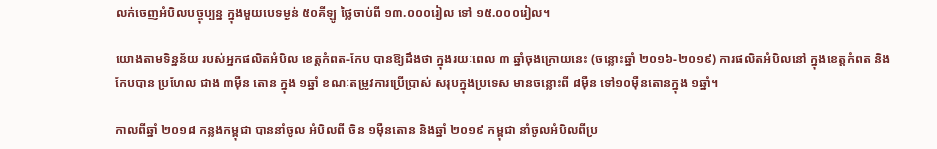លក់ចេញអំបិលបច្ចុប្បន្ន ក្នុងមួយបេទម្ងន់ ៥០គីឡូ ថ្លៃចាប់ពី ១៣.០០០រៀល ទៅ ១៥.០០០រៀល។

យោងតាមទិន្នន័យ របស់អ្នកផលិតអំបិល ខេត្តកំពត-កែប បានឱ្យដឹងថា ក្នុងរយៈពេល ៣ ឆ្នាំចុងក្រោយនេះ (ចន្លោះឆ្នាំ ២០១៦-២០១៩) ការផលិតអំបិលនៅ ក្នុងខេត្តកំពត និងកែបបាន ប្រហែល ជាង ៣ម៉ឺន តោន ក្នុង ១ឆ្នាំ ខណៈតម្រូវការប្រើប្រាស់ សរុបក្នុងប្រទេស មានចន្លោះពី ៨ម៉ឺន ទៅ១០ម៉ឺនតោនក្នុង ១ឆ្នាំ។

កាលពីឆ្នាំ ២០១៨ កន្លងកម្ពុជា បាននាំចូល អំបិលពី ចិន ១ម៉ឺនតោន និងឆ្នាំ ២០១៩ កម្ពុជា នាំចូលអំបិលពីប្រ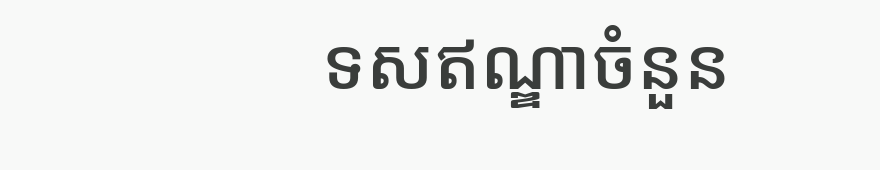ទសឥណ្ឌាចំនួន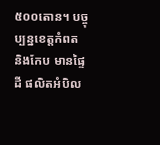៥០០តោន។ បច្ចុប្បន្នខេត្តកំពត និងកែប មានផ្ទៃដី ផលិតអំបិល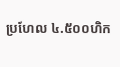ប្រហែល ៤.៥០០ហិក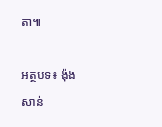តា៕

អត្ថបទ៖ ង៉ុង សាន់